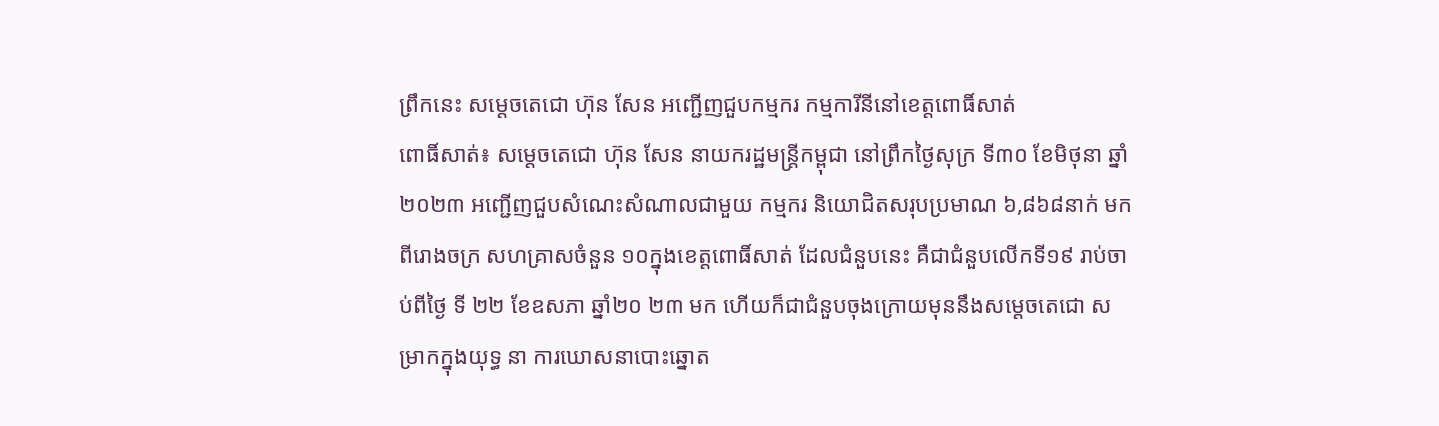ព្រឹកនេះ សម្តេចតេជោ ហ៊ុន សែន អញ្ជើញជួបកម្មករ កម្មការីនីនៅខេត្តពោធិ៍សាត់
ពោធិ៍សាត់៖ សម្តេចតេជោ ហ៊ុន សែន នាយករដ្ឋមន្ត្រីកម្ពុជា នៅព្រឹកថ្ងៃសុក្រ ទី៣០ ខែមិថុនា ឆ្នាំ២០២៣ អញ្ជើញជួបសំណេះសំណាលជាមួយ កម្មករ និយោជិតសរុបប្រមាណ ៦,៨៦៨នាក់ មកពីរោងចក្រ សហគ្រាសចំនួន ១០ក្នុងខេត្តពោធិ៍សាត់ ដែលជំនួបនេះ គឺជាជំនួបលើកទី១៩ រាប់ចាប់ពីថ្ងៃ ទី ២២ ខែឧសភា ឆ្នាំ២០ ២៣ មក ហើយក៏ជាជំនួបចុងក្រោយមុននឹងសម្តេចតេជោ សម្រាកក្នុងយុទ្ធ នា ការឃោសនាបោះឆ្នោត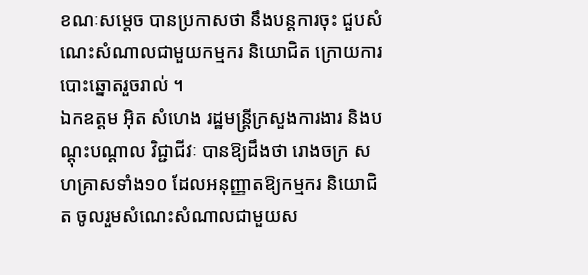ខណៈសម្តេច បានប្រកាសថា នឹងបន្តការចុះ ជួបសំណេះសំណាលជាមួយកម្មករ និយោជិត ក្រោយការបោះឆ្នោតរួចរាល់ ។
ឯកឧត្តម អ៊ិត សំហេង រដ្ឋមន្ត្រីក្រសួងការងារ និងបណ្តុះបណ្តាល វិជ្ជាជីវៈ បានឱ្យដឹងថា រោងចក្រ សហគ្រាសទាំង១០ ដែលអនុញ្ញាតឱ្យកម្មករ និយោជិត ចូលរួមសំណេះសំណាលជាមួយស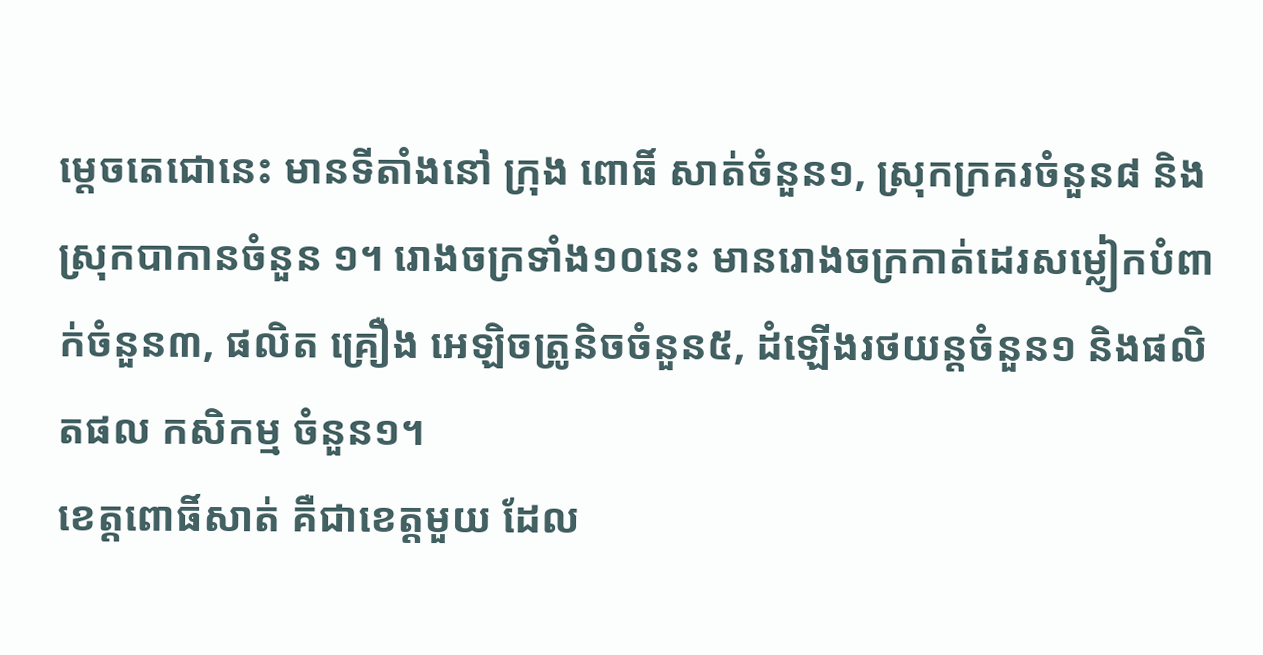ម្តេចតេជោនេះ មានទីតាំងនៅ ក្រុង ពោធិ៍ សាត់ចំនួន១, ស្រុកក្រគរចំនួន៨ និងស្រុកបាកានចំនួន ១។ រោងចក្រទាំង១០នេះ មានរោងចក្រកាត់ដេរសម្លៀកបំពាក់ចំនួន៣, ផលិត គ្រឿង អេឡិចត្រូនិចចំនួន៥, ដំឡើងរថយន្តចំនួន១ និងផលិតផល កសិកម្ម ចំនួន១។
ខេត្តពោធិ៍សាត់ គឺជាខេត្តមួយ ដែល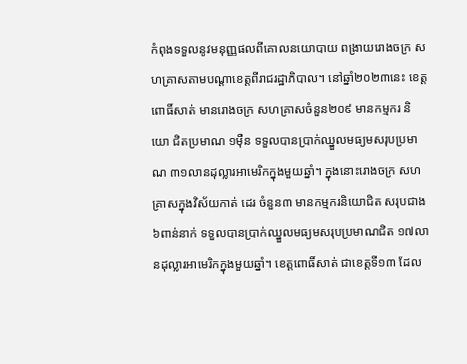កំពុងទទួលនូវមនុញ្ញផលពីគោលនយោបាយ ពង្រាយរោងចក្រ សហគ្រាសតាមបណ្តាខេត្តពីរាជរដ្ឋាភិបាល។ នៅឆ្នាំ២០២៣នេះ ខេត្តពោធិ៍សាត់ មានរោងចក្រ សហគ្រាសចំនួន២០៩ មានកម្មករ និយោ ជិតប្រមាណ ១ម៉ឺន ទទួលបានប្រាក់ឈ្នួលមធ្យមសរុបប្រមាណ ៣១លានដុល្លារអាមេរិកក្នុងមួយឆ្នាំ។ ក្នុងនោះរោងចក្រ សហគ្រាសក្នុងវិស័យកាត់ ដេរ ចំនួន៣ មានកម្មករនិយោជិត សរុបជាង ៦ពាន់នាក់ ទទួលបានប្រាក់ឈ្នួលមធ្យមសរុបប្រមាណជិត ១៧លានដុល្លារអាមេរិកក្នុងមួយឆ្នាំ។ ខេត្តពោធិ៍សាត់ ជាខេត្តទី១៣ ដែល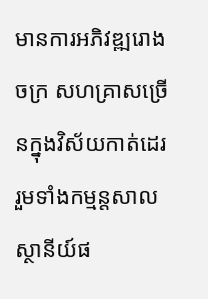មានការអភិវឌ្ឍរោងចក្រ សហគ្រាសច្រើនក្នុងវិស័យកាត់ដេរ រួមទាំងកម្មន្តសាល ស្ថានីយ៍ផ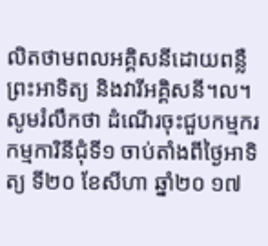លិតថាមពលអគ្គិសនីដោយពន្លឺព្រះអាទិត្យ និងវារីអគ្គិសនី។ល។
សូមរំលឹកថា ដំណើរចុះជួបកម្មករ កម្មការិនីជុំទី១ ចាប់តាំងពីថ្ងៃអាទិត្យ ទី២០ ខែសីហា ឆ្នាំ២០ ១៧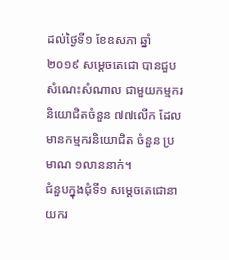ដល់ថ្ងៃទី១ ខែឧសភា ឆ្នាំ២០១៩ សម្តេចតេជោ បានជួប សំណេះសំណាល ជាមួយកម្មករ និយោជិតចំនួន ៧៧លើក ដែលមានកម្មករនិយោជិត ចំនួន ប្រមាណ ១លាននាក់។
ជំនួបក្នុងជុំទី១ សម្តេចតេជោនាយករ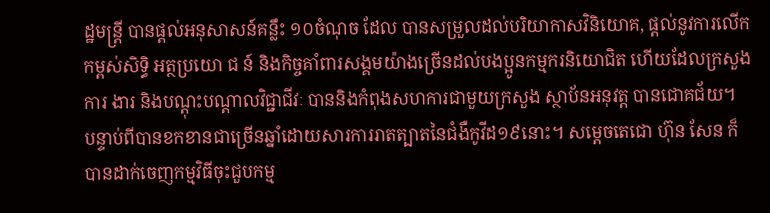ដ្ឋមន្ត្រី បានផ្ដល់អនុសាសន៍គន្លឹះ ១០ចំណុច ដែល បានសម្រួលដល់បរិយាកាសវិនិយោគ, ផ្តល់នូវការលើកកម្ពស់សិទ្ធិ អត្ថប្រយោ ជ ន៍ និងកិច្ចគាំពារសង្គមយ៉ាងច្រើនដល់បងប្អូនកម្មករនិយោជិត ហើយដែលក្រសួង ការ ងារ និងបណ្តុះបណ្តាលវិជ្ជាជីវៈ បាននិងកំពុងសហការជាមួយក្រសួង ស្ថាប័នអនុវត្ត បានជោគជ័យ។
បន្ទាប់ពីបានខកខានជាច្រើនឆ្នាំដោយសារការរាតត្បាតនៃជំងឺកូវីដ១៩នោះ។ សម្តេចតេជោ ហ៊ុន សែន ក៏បានដាក់ចេញកម្មវិធីចុះជួបកម្ម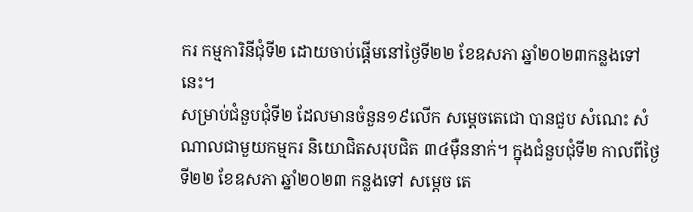ករ កម្មការិនីជុំទី២ ដោយចាប់ផ្តើមនៅថ្ងៃទី២២ ខែឧសភា ឆ្នាំ២០២៣កន្លងទៅនេះ។
សម្រាប់ជំនួបជុំទី២ ដែលមានចំនួន១៩លើក សម្តេចតេជោ បានជួប សំណេះ សំណាលជាមួយកម្មករ និយោជិតសរុបជិត ៣៤ម៉ឺននាក់។ ក្នុងជំនួបជុំទី២ កាលពីថ្ងៃទី២២ ខែឧសភា ឆ្នាំ២០២៣ កន្លងទៅ សម្ដេច តេ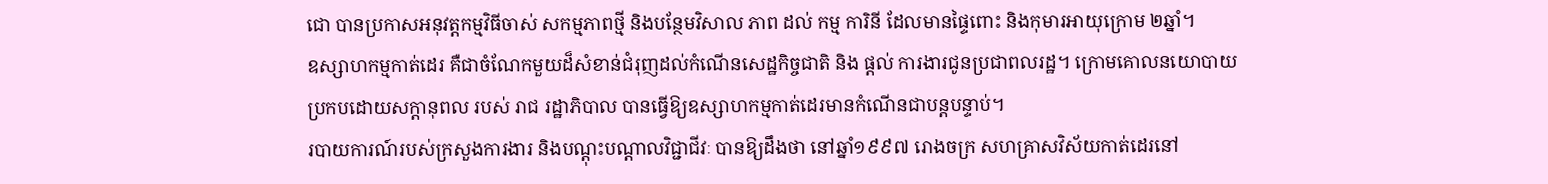ជោ បានប្រកាសអនុវត្តកម្មវិធីចាស់ សកម្មភាពថ្មី និងបន្ថែមវិសាល ភាព ដល់ កម្ម ការិនី ដែលមានផ្ទៃពោះ និងកុមារអាយុក្រោម ២ឆ្នាំ។
ឧស្សាហកម្មកាត់ដេរ គឺជាចំណែកមួយដ៏សំខាន់ជំរុញដល់កំណើនសេដ្ឋកិច្ចជាតិ និង ផ្តល់ ការងារជូនប្រជាពលរដ្ឋ។ ក្រោមគោលនយោបាយប្រកបដោយសក្តានុពល របស់ រាជ រដ្ឋាភិបាល បានធ្វើឱ្យឧស្សាហកម្មកាត់ដេរមានកំណើនជាបន្តបន្ទាប់។
របាយការណ៍របស់ក្រសួងការងារ និងបណ្តុះបណ្តាលវិជ្ជាជីវៈ បានឱ្យដឹងថា នៅឆ្នាំ១៩៩៧ រោងចក្រ សហគ្រាសវិស័យកាត់ដេរនៅ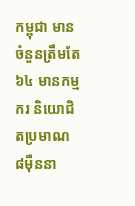កម្ពុជា មានចំនួនត្រឹមតែ៦៤ មានកម្មករ និយោជិតប្រមាណ ៨ម៉ឺននា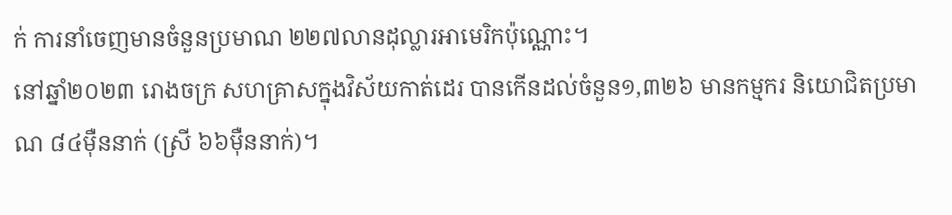ក់ ការនាំចេញមានចំនួនប្រមាណ ២២៧លានដុល្លារអាមេរិកប៉ុណ្ណោះ។
នៅឆ្នាំ២០២៣ រោងចក្រ សហគ្រាសក្នុងវិស័យកាត់ដេរ បានកើនដល់ចំនួន១,៣២៦ មានកម្មករ និយោជិតប្រមាណ ៨៤ម៉ឺននាក់ (ស្រី ៦៦ម៉ឺននាក់)។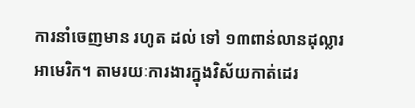ការនាំចេញមាន រហូត ដល់ ទៅ ១៣ពាន់លានដុល្លារអាមេរិក។ តាមរយៈការងារក្នុងវិស័យកាត់ដេរ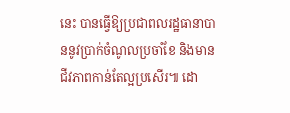នេះ បានធ្វើឱ្យប្រជាពលរដ្ឋធានាបាននូវប្រាក់ចំណូលប្រចាំខែ និងមានជីវភាពកាន់តែល្អប្រសើរ៕ ដោ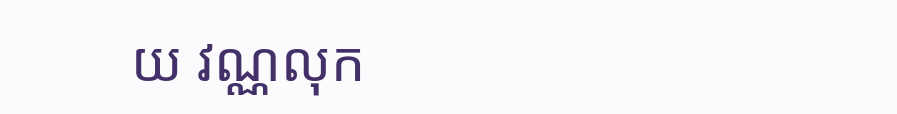យ វណ្ណលុក